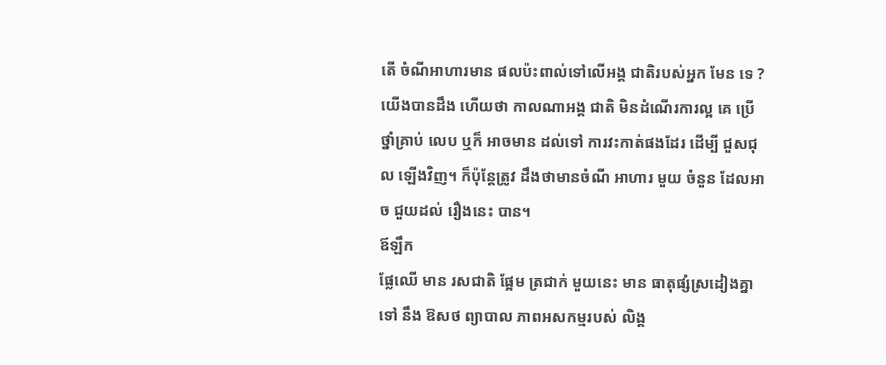តើ ចំណីអាហារមាន ផលប៉ះពាល់ទៅលើអង្គ ជាតិរបស់អ្នក មែន ទេ ?
យើងបានដឹង ហើយថា កាលណាអង្គ ជាតិ មិនដំណើរការល្អ គេ ប្រើ ថ្នាំគ្រាប់ លេប ឬក៏ អាចមាន ដល់ទៅ ការវះកាត់ផងដែរ ដើម្បី ជួសជុល ឡើងវិញ។ ក៏ប៉ុន្តែត្រូវ ដឹងថាមានចំណី អាហារ មួយ ចំនួន ដែលអាច ជួយដល់ រឿងនេះ បាន។
ឪឡឹក
ផ្លែឈើ មាន រសជាតិ ផ្អែម ត្រជាក់ មួយនេះ មាន ធាតុផ្សំស្រដៀងគ្នា ទៅ នឹង ឱសថ ព្យាបាល ភាពអសកម្មរបស់ លិង្គ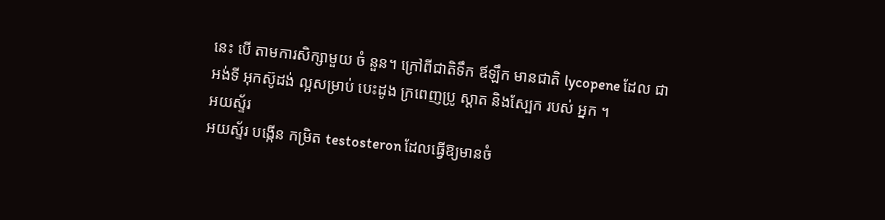នេះ បើ តាមការសិក្សាមួយ ចំ នួន។ ក្រៅពីជាតិទឹក ឪឡឹក មានជាតិ lycopene ដែល ជា អង់ទី អុកស៊ូដង់ ល្អសម្រាប់ បេះដូង ក្រពេញប្រូ ស្តាត និងស្បែក របស់ អ្នក ។
អយស្ទ័រ
អយស្ទ័រ បង្កើន កម្រិត testosteron ដែលធ្វើឱ្យមានចំ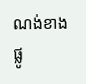ណង់ខាង ផ្លូ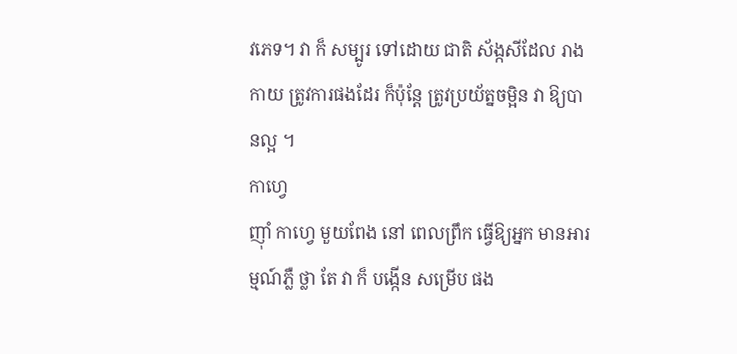វភេទ។ វា ក៏ សម្បូរ ទៅដោយ ជាតិ ស័ង្កសីដែល រាងកាយ ត្រូវការផងដែរ ក៏ប៉ុន្តែ ត្រូវប្រយ័ត្នចម្អិន វា ឱ្យបានល្អ ។
កាហ្វេ
ញ៉ាំ កាហ្វេ មួយពែង នៅ ពេលព្រឹក ធ្វើឱ្យអ្នក មានអារម្មណ៍ភ្លឺ ថ្លា តែ វា ក៏ បង្កើន សម្រើប ផង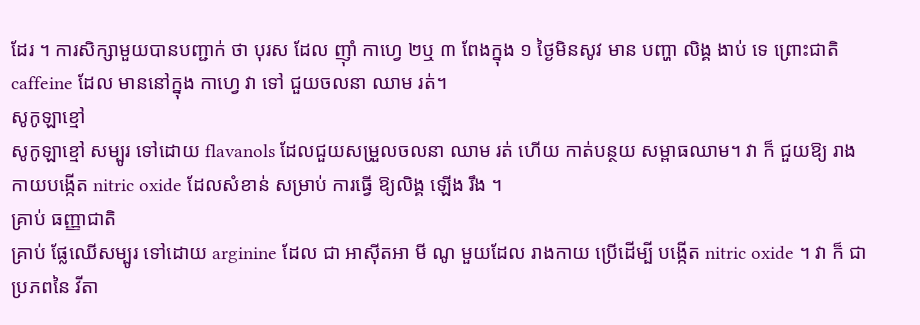ដែរ ។ ការសិក្សាមួយបានបញ្ជាក់ ថា បុរស ដែល ញ៉ាំ កាហ្វេ ២ឬ ៣ ពែងក្នុង ១ ថ្ងៃមិនសូវ មាន បញ្ហា លិង្គ ងាប់ ទេ ព្រោះជាតិ caffeine ដែល មាននៅក្នុង កាហ្វេ វា ទៅ ជួយចលនា ឈាម រត់។
សូកូឡាខ្មៅ
សូកូឡាខ្មៅ សម្បូរ ទៅដោយ flavanols ដែលជួយសម្រួលចលនា ឈាម រត់ ហើយ កាត់បន្ថយ សម្ពាធឈាម។ វា ក៏ ជួយឱ្យ រាងកាយបង្កើត nitric oxide ដែលសំខាន់ សម្រាប់ ការធ្វើ ឱ្យលិង្គ ឡើង រឹង ។
គ្រាប់ ធញ្ញាជាតិ
គ្រាប់ ផ្លែឈើសម្បូរ ទៅដោយ arginine ដែល ជា អាស៊ីតអា មី ណូ មួយដែល រាងកាយ ប្រើដើម្បី បង្កើត nitric oxide ។ វា ក៏ ជា ប្រភពនៃ វីតា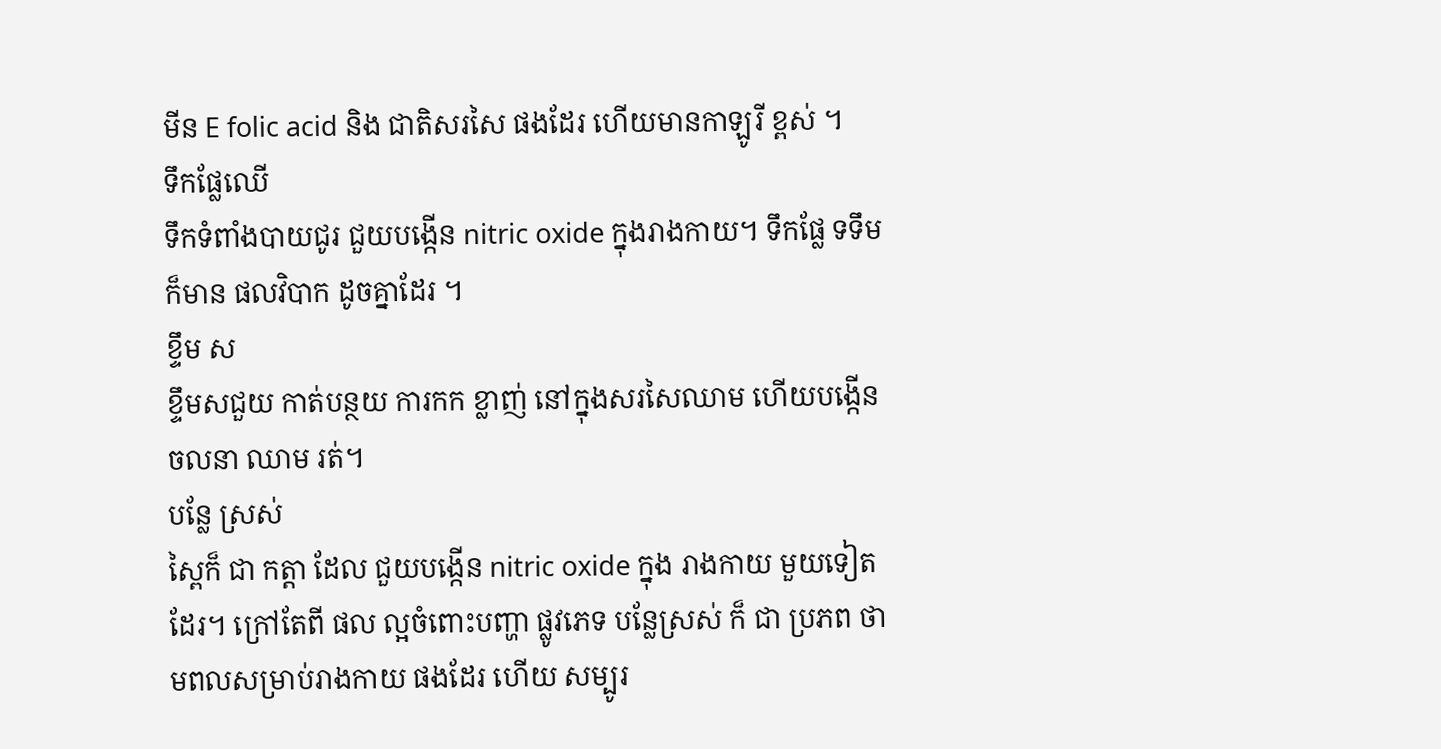មីន E folic acid និង ជាតិសរសៃ ផងដែរ ហើយមានកាឡូរី ខ្ពស់ ។
ទឹកផ្លែឈើ
ទឹកទំពាំងបាយជូរ ជួយបង្កើន nitric oxide ក្នុងរាងកាយ។ ទឹកផ្លែ ទទឹម ក៏មាន ផលវិបាក ដូចគ្នាដែរ ។
ខ្ទឹម ស
ខ្ទឹមសជួយ កាត់បន្ថយ ការកក ខ្លាញ់ នៅក្នុងសរសៃឈាម ហើយបង្កើន ចលនា ឈាម រត់។
បន្លែ ស្រស់
ស្ពៃក៏ ជា កត្តា ដែល ជួយបង្កើន nitric oxide ក្នុង រាងកាយ មួយទៀត ដែរ។ ក្រៅតែពី ផល ល្អចំពោះបញ្ហា ផ្លូវភេទ បន្លែស្រស់ ក៏ ជា ប្រភព ថាមពលសម្រាប់រាងកាយ ផងដែរ ហើយ សម្បូរ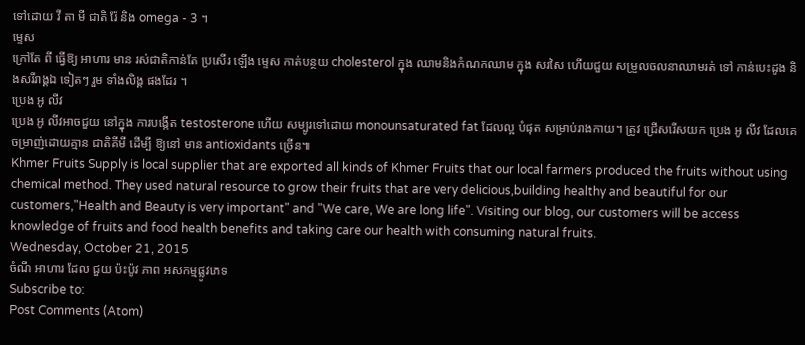ទៅដោយ វី តា មី ជាតិ រ៉ែ និង omega - 3 ។
ម្ទេស
ក្រៅតែ ពី ធ្វើឱ្យ អាហារ មាន រស់ជាតិកាន់តែ ប្រសើរ ឡើង ម្ទេស កាត់បន្ថយ cholesterol ក្នុង ឈាមនិងកំណកឈាម ក្នុង សរសៃ ហើយជួយ សម្រួលចលនាឈាមរត់ ទៅ កាន់បេះដូង និងសរីរាង្គឯ ទៀតៗ រួម ទាំងលិង្គ ផងដែរ ។
ប្រេង អូ លីវ
ប្រេង អូ លីវអាចជួយ នៅក្នុង ការបង្កើត testosterone ហើយ សម្បូរទៅដោយ monounsaturated fat ដែលល្អ បំផុត សម្រាប់រាងកាយ។ ត្រូវ ជ្រើសរើសយក ប្រេង អូ លីវ ដែលគេ ចម្រាញ់ដោយគ្មាន ជាតិគីមី ដើម្បី ឱ្យនៅ មាន antioxidants ច្រើន៕
Khmer Fruits Supply is local supplier that are exported all kinds of Khmer Fruits that our local farmers produced the fruits without using chemical method. They used natural resource to grow their fruits that are very delicious,building healthy and beautiful for our customers,"Health and Beauty is very important" and "We care, We are long life". Visiting our blog, our customers will be access knowledge of fruits and food health benefits and taking care our health with consuming natural fruits.
Wednesday, October 21, 2015
ចំណី អាហារ ដែល ជួយ ប៉ះប៉ូវ ភាព អសកម្មផ្លូវភេទ
Subscribe to:
Post Comments (Atom)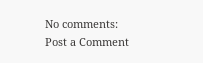No comments:
Post a Comment